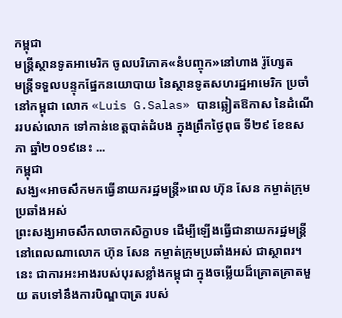កម្ពុជា
មន្ត្រីស្ថានទូតអាមេរិក ចូលបរិភោគ«នំបញ្ចុក»នៅហាង រ៉ូហ្សែត
មន្ត្រីទទួលបន្ទុកផ្នែកនយោបាយ នៃស្ថានទូតសហរដ្ឋអាមេរិក ប្រចាំនៅកម្ពុជា លោក «Luis G.Salas» បានឆ្លៀតឱកាស នៃដំណើររបស់លោក ទៅកាន់ខេត្តបាត់ដំបង ក្នុងព្រឹកថ្ងៃពុធ ទី២៩ ខែឧសភា ឆ្នាំ២០១៩នេះ ...
កម្ពុជា
សង្ឃ«អាចសឹកមកធ្វើនាយករដ្ឋមន្ត្រី»ពេល ហ៊ុន សែន កម្ចាត់ក្រុមប្រឆាំងអស់
ព្រះសង្ឃអាចសឹកលាចាកសិក្ខាបទ ដើម្បីឡើងធ្វើជានាយករដ្ឋមន្ត្រី នៅពេលណាលោក ហ៊ុន សែន កម្ចាត់ក្រុមប្រឆាំងអស់ ជាស្ថាពរ។ នេះ ជាការអះអាងរបស់បុរសខ្លាំងកម្ពុជា ក្នុងចម្លើយដ៏គ្រោតគ្រាតមួយ តបទៅនឹងការបិណ្ឌបាត្រ របស់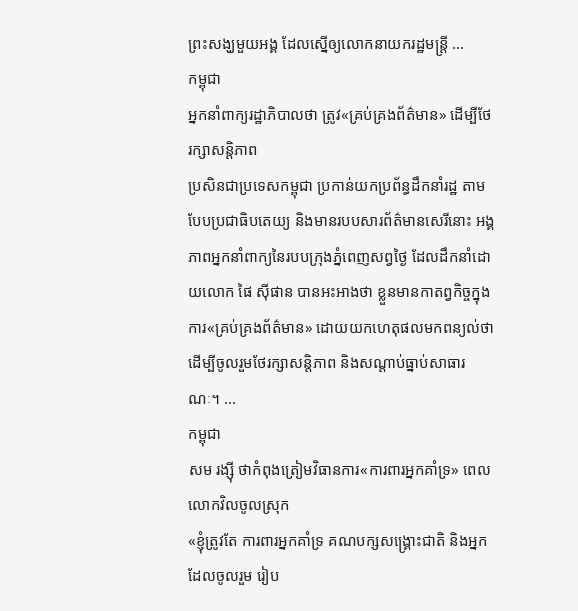ព្រះសង្ឃមួយអង្គ ដែលស្នើឲ្យលោកនាយករដ្ឋមន្ត្រី ...
កម្ពុជា
អ្នកនាំពាក្យរដ្ឋាភិបាលថា ត្រូវ«គ្រប់គ្រងព័ត៌មាន» ដើម្បីថែរក្សាសន្ដិភាព
ប្រសិនជាប្រទេសកម្ពុជា ប្រកាន់យកប្រព័ន្ធដឹកនាំរដ្ឋ តាមបែបប្រជាធិបតេយ្យ និងមានរបបសារព័ត៌មានសេរីនោះ អង្គភាពអ្នកនាំពាក្យនៃរបបក្រុងភ្នំពេញសព្វថ្ងៃ ដែលដឹកនាំដោយលោក ផៃ ស៊ីផាន បានអះអាងថា ខ្លួនមានកាតព្វកិច្ចក្នុងការ«គ្រប់គ្រងព័ត៌មាន» ដោយយកហេតុផលមកពន្យល់ថា ដើម្បីចូលរួមថែរក្សាសន្តិភាព និងសណ្ដាប់ធ្នាប់សាធារណៈ។ ...
កម្ពុជា
សម រង្ស៊ី ថាកំពុងត្រៀមវិធានការ«ការពារអ្នកគាំទ្រ» ពេលលោកវិលចូលស្រុក
«ខ្ញុំត្រូវតែ ការពារអ្នកគាំទ្រ គណបក្សសង្គ្រោះជាតិ និងអ្នកដែលចូលរួម រៀប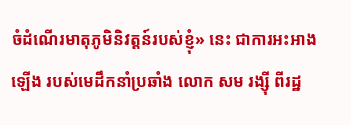ចំដំណើរមាតុភូមិនិវត្តន៍របស់ខ្ញុំ» នេះ ជាការអះអាងឡើង របស់មេដឹកនាំប្រឆាំង លោក សម រង្ស៊ី ពីរដ្ឋ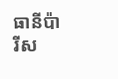ធានីប៉ារីស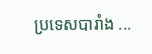ប្រទេសបារាំង ...